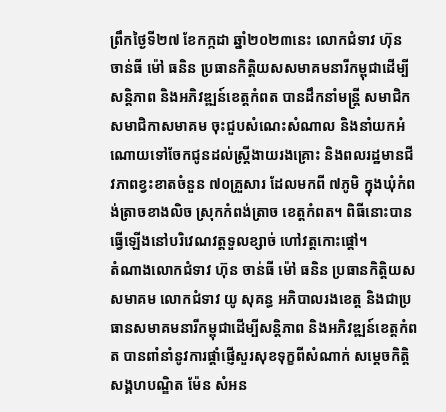ព្រឹកថ្ងៃទី២៧ ខែកក្កដា ឆ្នាំ២០២៣នេះ លោកជំទាវ ហ៊ុន ចាន់ធី ម៉ៅ ធនិន ប្រធានកិត្តិយសសមាគមនារីកម្ពុជាដើម្បីសន្តិភាព និងអភិវឌ្ឍន៍ខេត្តកំពត បានដឹកនាំមន្ត្រី សមាជិក សមាជិកាសមាគម ចុះជួបសំណេះសំណាល និងនាំយកអំណោយទៅចែកជូនដល់ស្រ្តីងាយរងគ្រោះ និងពលរដ្ឋមានជីវភាពខ្វះខាតចំនួន ៧០គ្រួសារ ដែលមកពី ៧ភូមិ ក្នុងឃុំកំពង់ត្រាចខាងលិច ស្រុកកំពង់ត្រាច ខេត្តកំពត។ ពិធីនោះបានធ្វើឡើងនៅបរិវេណវត្តទួលខ្សាច់ ហៅវត្តកោះផ្ដៅ។
តំណាងលោកជំទាវ ហ៊ុន ចាន់ធី ម៉ៅ ធនិន ប្រធានកិត្តិយសសមាគម លោកជំទាវ យូ សុគន្ធ អភិបាលរងខេត្ត និងជាប្រធានសមាគមនារីកម្ពុជាដើម្បីសន្តិភាព និងអភិវឌ្ឍន៍ខេត្តកំពត បានពាំនាំនូវការផ្តាំផ្ញើសួរសុខទុក្ខពីសំណាក់ សម្តេចកិត្តិសង្គហបណ្ឌិត ម៉ែន សំអន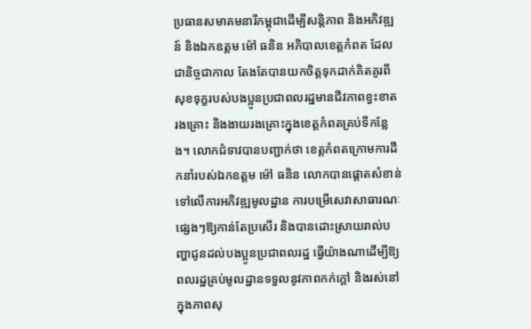ប្រធានសមាគមនារីកម្ពុជាដើម្បីសន្តិភាព និងអភិវឌ្ឍន៍ និងឯកឧត្តម ម៉ៅ ធនិន អភិបាលខេត្តកំពត ដែលជានិច្ចជាកាល តែងតែបានយកចិត្តទុកដាក់គិតគូរពីសុខទុក្ខរបស់បងប្អូនប្រជាពលរដ្ឋមានជីវភាពខ្វះខាត រងគ្រោះ និងងាយរងគ្រោះក្នុងខេត្តកំពតគ្រប់ទីកន្លែង។ លោកជំទាវបានបញ្ជាក់ថា ខេត្តកំពតក្រោមការដឹកនាំរបស់ឯកឧត្តម ម៉ៅ ធនិន លោកបានផ្តោតសំខាន់ទៅលើការអភិវឌ្ឍមូលដ្ឋាន ការបម្រើសេវាសាធារណៈផ្សេងៗឱ្យកាន់តែប្រសើរ និងបានដោះស្រាយរាល់បញ្ហាជូនដល់បងប្អូនប្រជាពលរដ្ឋ ធ្វើយ៉ាងណាដើម្បីឱ្យពលរដ្ឋគ្រប់មូលដ្ឋានទទួលនូវភាពកក់ក្តៅ និងរស់នៅក្នុងភាពសុ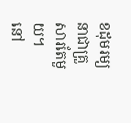ខដុមរម្យនាជាគ្រួសារតែមួយ។
នៅ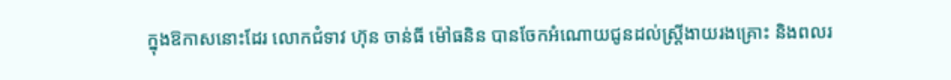ក្នុងឱកាសនោះដែរ លោកជំទាវ ហ៊ុន ចាន់ធី ម៉ៅធនិន បានចែកអំណោយជូនដល់ស្ត្រីងាយរងគ្រោះ និងពលរ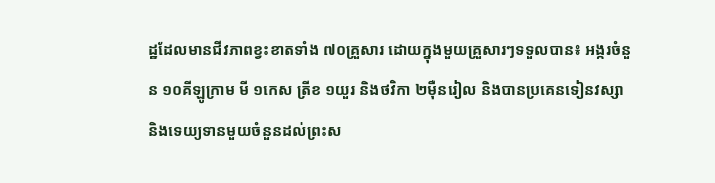ដ្ឋដែលមានជីវភាពខ្វះខាតទាំង ៧០គ្រួសារ ដោយក្នុងមួយគ្រួសារៗទទួលបាន៖ អង្ករចំនួន ១០គីឡូក្រាម មី ១កេស ត្រីខ ១យួរ និងថវិកា ២ម៉ឺនរៀល និងបានប្រគេនទៀនវស្សា និងទេយ្យទានមួយចំនួនដល់ព្រះស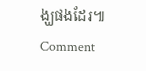ង្ឃផងដែរ៕
Comment